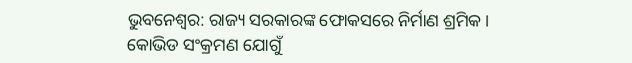ଭୁବନେଶ୍ବର: ରାଜ୍ୟ ସରକାରଙ୍କ ଫୋକସରେ ନିର୍ମାଣ ଶ୍ରମିକ । କୋଭିଡ ସଂକ୍ରମଣ ଯୋଗୁଁ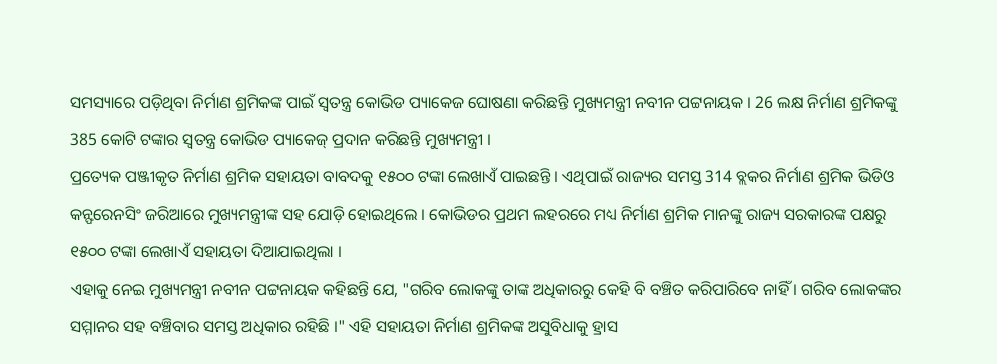ସମସ୍ୟାରେ ପଡ଼ିଥିବା ନିର୍ମାଣ ଶ୍ରମିକଙ୍କ ପାଇଁ ସ୍ବତନ୍ତ୍ର କୋଭିଡ ପ୍ୟାକେଜ ଘୋଷଣା କରିଛନ୍ତି ମୁଖ୍ୟମନ୍ତ୍ରୀ ନବୀନ ପଟ୍ଟନାୟକ । 26 ଲକ୍ଷ ନିର୍ମାଣ ଶ୍ରମିକଙ୍କୁ 385 କୋଟି ଟଙ୍କାର ସ୍ବତନ୍ତ୍ର କୋଭିଡ ପ୍ୟାକେଜ୍ ପ୍ରଦାନ କରିଛନ୍ତି ମୁଖ୍ୟମନ୍ତ୍ରୀ ।
ପ୍ରତ୍ୟେକ ପଞ୍ଜୀକୃତ ନିର୍ମାଣ ଶ୍ରମିକ ସହାୟତା ବାବଦକୁ ୧୫୦୦ ଟଙ୍କା ଲେଖାଏଁ ପାଇଛନ୍ତି । ଏଥିପାଇଁ ରାଜ୍ୟର ସମସ୍ତ 314 ବ୍ଲକର ନିର୍ମାଣ ଶ୍ରମିକ ଭିଡିଓ କନ୍ଫରେନସିଂ ଜରିଆରେ ମୁଖ୍ୟମନ୍ତ୍ରୀଙ୍କ ସହ ଯୋଡ଼ି ହୋଇଥିଲେ । କୋଭିଡର ପ୍ରଥମ ଲହରରେ ମଧ୍ୟ ନିର୍ମାଣ ଶ୍ରମିକ ମାନଙ୍କୁ ରାଜ୍ୟ ସରକାରଙ୍କ ପକ୍ଷରୁ ୧୫୦୦ ଟଙ୍କା ଲେଖାଏଁ ସହାୟତା ଦିଆଯାଇଥିଲା ।
ଏହାକୁ ନେଇ ମୁଖ୍ୟମନ୍ତ୍ରୀ ନବୀନ ପଟ୍ଟନାୟକ କହିଛନ୍ତି ଯେ, "ଗରିବ ଲୋକଙ୍କୁ ତାଙ୍କ ଅଧିକାରରୁ କେହି ବି ବଞ୍ଚିତ କରିପାରିବେ ନାହିଁ । ଗରିବ ଲୋକଙ୍କର ସମ୍ମାନର ସହ ବଞ୍ଚିବାର ସମସ୍ତ ଅଧିକାର ରହିଛି ।" ଏହି ସହାୟତା ନିର୍ମାଣ ଶ୍ରମିକଙ୍କ ଅସୁବିଧାକୁ ହ୍ରାସ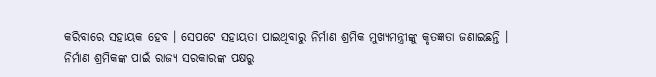କରିବାରେ ସହାୟକ ହେବ । ସେପଟେ ସହାୟତା ପାଇଥିବାରୁ ନିର୍ମାଣ ଶ୍ରମିକ ମୁଖ୍ୟମନ୍ତ୍ରୀଙ୍କୁ କୃତଜ୍ଞତା ଜଣାଇଛନ୍ତି ।
ନିର୍ମାଣ ଶ୍ରମିକଙ୍କ ପାଇଁ ରାଜ୍ୟ ସରକାରଙ୍କ ପକ୍ଷରୁ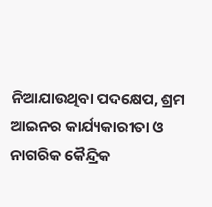ନିଆଯାଉଥିବା ପଦକ୍ଷେପ, ଶ୍ରମ ଆଇନର କାର୍ଯ୍ୟକାରୀତା ଓ ନାଗରିକ କୈନ୍ଦ୍ରିକ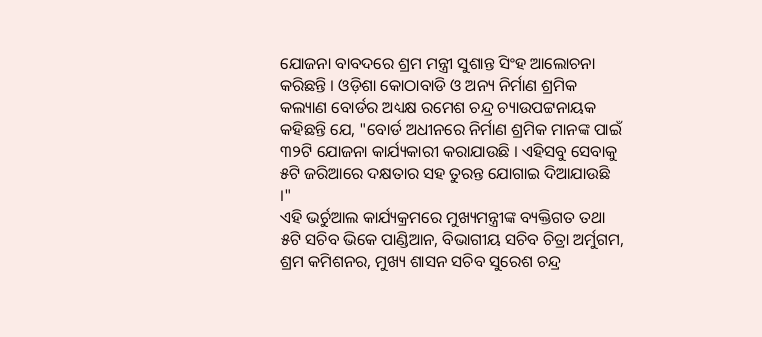ଯୋଜନା ବାବଦରେ ଶ୍ରମ ମନ୍ତ୍ରୀ ସୁଶାନ୍ତ ସିଂହ ଆଲୋଚନା କରିଛନ୍ତି । ଓଡ଼ିଶା କୋଠାବାଡି ଓ ଅନ୍ୟ ନିର୍ମାଣ ଶ୍ରମିକ କଲ୍ୟାଣ ବୋର୍ଡର ଅଧ୍ୟକ୍ଷ ରମେଶ ଚନ୍ଦ୍ର ଚ୍ୟାଉପଟ୍ଟନାୟକ କହିଛନ୍ତି ଯେ, "ବୋର୍ଡ ଅଧୀନରେ ନିର୍ମାଣ ଶ୍ରମିକ ମାନଙ୍କ ପାଇଁ ୩୨ଟି ଯୋଜନା କାର୍ଯ୍ୟକାରୀ କରାଯାଉଛି । ଏହିସବୁ ସେବାକୁ ୫ଟି ଜରିଆରେ ଦକ୍ଷତାର ସହ ତୁରନ୍ତ ଯୋଗାଇ ଦିଆଯାଉଛି ।"
ଏହି ଭର୍ଚୁଆଲ କାର୍ଯ୍ୟକ୍ରମରେ ମୁଖ୍ୟମନ୍ତ୍ରୀଙ୍କ ବ୍ୟକ୍ତିଗତ ତଥା ୫ଟି ସଚିବ ଭିକେ ପାଣ୍ଡିଆନ, ବିଭାଗୀୟ ସଚିବ ଚିତ୍ରା ଅର୍ମୁଗମ, ଶ୍ରମ କମିଶନର, ମୁଖ୍ୟ ଶାସନ ସଚିବ ସୁରେଶ ଚନ୍ଦ୍ର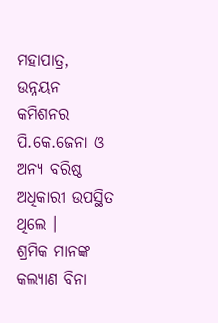ମହାପାତ୍ର, ଉନ୍ନୟନ କମିଶନର ପି.କେ.ଜେନା ଓ ଅନ୍ୟ ବରିଷ୍ଠ ଅଧିକାରୀ ଉପସ୍ଥିତ ଥିଲେ ।
ଶ୍ରମିକ ମାନଙ୍କ କଲ୍ୟାଣ ବିନା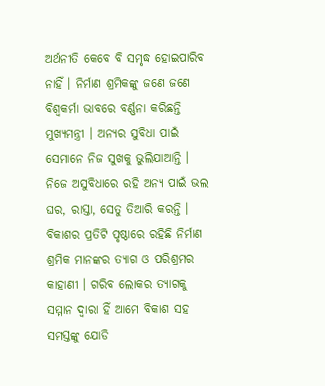ଅର୍ଥନୀତି କେବେ ବି ସମୃଦ୍ଧ ହୋଇପାରିବ ନାହିଁ । ନିର୍ମାଣ ଶ୍ରମିକଙ୍କୁ ଜଣେ ଜଣେ ବିଶ୍ବକର୍ମା ଭାବରେ ବର୍ଣ୍ଣନା କରିଛନ୍ତି ମୁଖ୍ୟମନ୍ତ୍ରୀ । ଅନ୍ୟର ସୁବିଧା ପାଇଁ ସେମାନେ ନିଜ ସୁଖକୁ ଭୁଲିଯାଆନ୍ତି । ନିଜେ ଅସୁବିଧାରେ ରହି ଅନ୍ୟ ପାଇଁ ଭଲ ଘର, ରାସ୍ତା, ସେତୁ ତିଆରି କରନ୍ତି । ବିକାଶର ପ୍ରତିଟି ପୃଷ୍ଠାରେ ରହିଛି ନିର୍ମାଣ ଶ୍ରମିକ ମାନଙ୍କର ତ୍ୟାଗ ଓ ପରିଶ୍ରମର କାହାଣୀ । ଗରିବ ଲୋକର ତ୍ୟାଗକୁ ସମ୍ମାନ ଦ୍ବାରା ହିଁ ଆମେ ବିକାଶ ସହ ସମସ୍ତଙ୍କୁ ଯୋଡି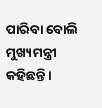ପାରିବା ବୋଲି ମୁଖ୍ୟମନ୍ତ୍ରୀ କହିଛନ୍ତି ।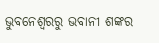ଭୁବନେଶ୍ବରରୁ ଭବାନୀ ଶଙ୍କର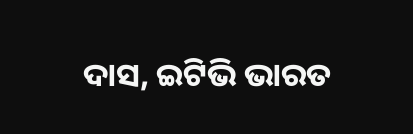ଦାସ, ଇଟିଭି ଭାରତ